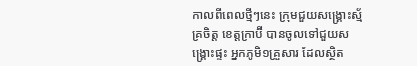កាលពីពេលថ្មីៗនេះ ក្រុមជួយសង្គ្រោះស្ម័គ្រចិត្ត ខេត្តក្រាប៊ី បានចូលទៅជួយសង្គ្រោះផ្ទះ អ្នកភូមិ១គ្រួសារ ដែលស្ថិត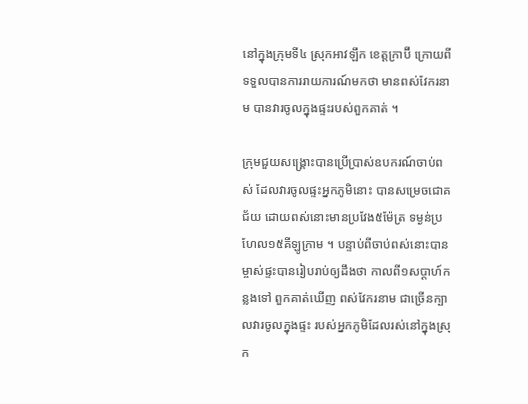នៅក្នុងក្រុមទី៤ ស្រុកអាវឡឹក ខេត្តក្រាប៊ី ក្រោយពីទទួលបានការរាយការណ៍មកថា មានពស់វែករនាម បានវារចូលក្នុងផ្ទះរបស់ពួកគាត់ ។

ក្រុមជួយសង្គ្រោះបានប្រើប្រាស់ឧបករណ៍ចាប់ពស់ ដែលវារចូលផ្ទះអ្នកភូមិនោះ បានសម្រេចជោគជ័យ ដោយពស់នោះមានប្រវែង៥ម៉ែត្រ ទម្ងន់ប្រហែល១៥គីឡូក្រាម ។ បន្ទាប់ពីចាប់ពស់នោះបាន ម្ចាស់ផ្ទះបានរៀបរាប់ឲ្យដឹងថា កាលពី១សប្តាហ៍កន្លងទៅ ពួកគាត់ឃើញ ពស់វែករនាម ជាច្រើនក្បាលវារចូលក្នុងផ្ទះ របស់អ្នកភូមិដែលរស់នៅក្នុងស្រុក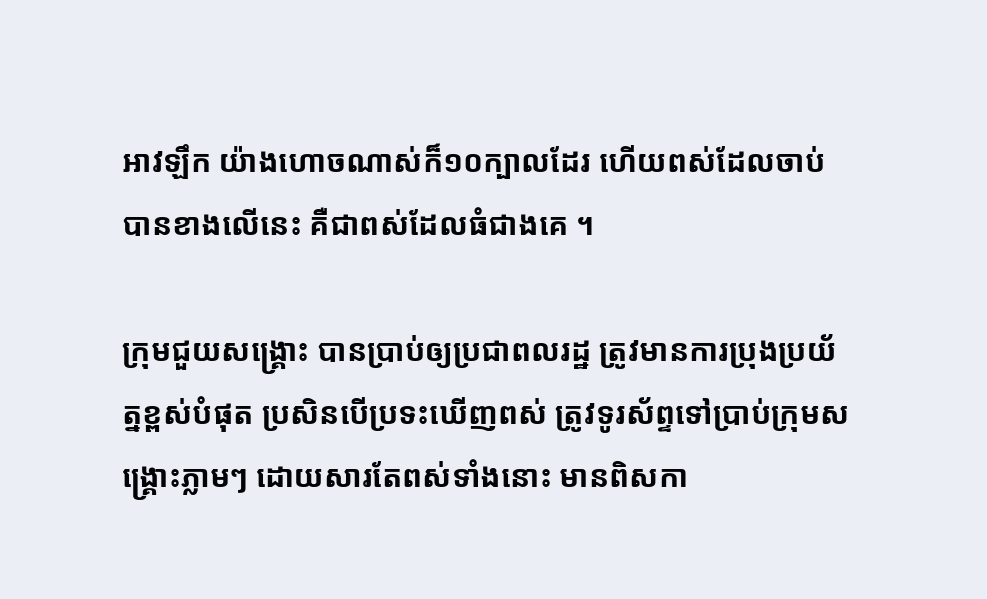អាវឡឹក យ៉ាងហោចណាស់ក៏១០ក្បាលដែរ ហើយពស់ដែលចាប់បានខាងលើនេះ គឺជាពស់ដែលធំជាងគេ ។

ក្រុមជួយសង្គ្រោះ បានប្រាប់ឲ្យប្រជាពលរដ្ឋ ត្រូវមានការប្រុងប្រយ័ត្នខ្ពស់បំផុត ប្រសិនបើប្រទះឃើញពស់ ត្រូវទូរស័ព្ទទៅប្រាប់ក្រុមសង្គ្រោះភ្លាមៗ ដោយសារតែពស់ទាំងនោះ មានពិសកា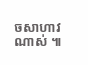ចសាហាវណាស់ ៕